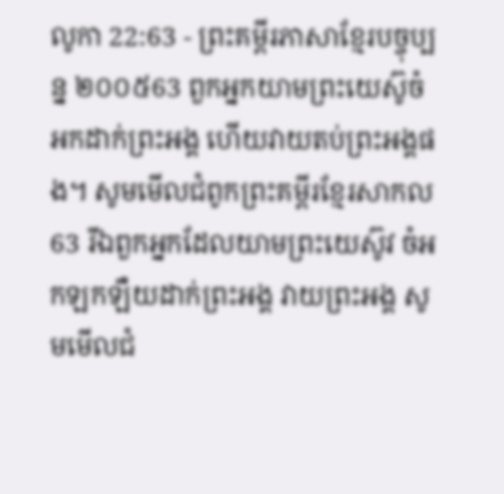លូកា 22:63 - ព្រះគម្ពីរភាសាខ្មែរបច្ចុប្បន្ន ២០០៥63 ពួកអ្នកយាមព្រះយេស៊ូចំអកដាក់ព្រះអង្គ ហើយវាយតប់ព្រះអង្គផង។ សូមមើលជំពូកព្រះគម្ពីរខ្មែរសាកល63 រីឯពួកអ្នកដែលយាមព្រះយេស៊ូវ ចំអកឡកឡឺយដាក់ព្រះអង្គ វាយព្រះអង្គ សូមមើលជំ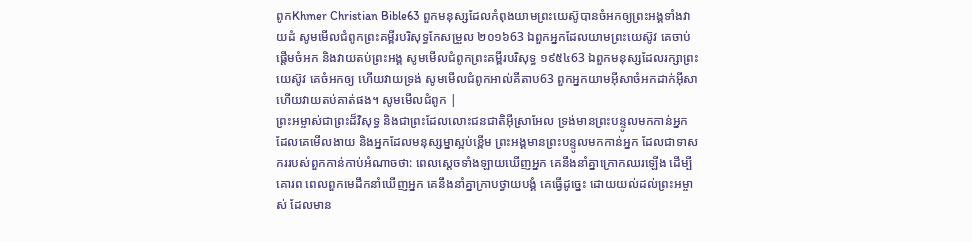ពូកKhmer Christian Bible63 ពួកមនុស្សដែលកំពុងយាមព្រះយេស៊ូបានចំអកឲ្យព្រះអង្គទាំងវាយដំ សូមមើលជំពូកព្រះគម្ពីរបរិសុទ្ធកែសម្រួល ២០១៦63 ឯពួកអ្នកដែលយាមព្រះយេស៊ូវ គេចាប់ផ្តើមចំអក និងវាយតប់ព្រះអង្គ សូមមើលជំពូកព្រះគម្ពីរបរិសុទ្ធ ១៩៥៤63 ឯពួកមនុស្សដែលរក្សាព្រះយេស៊ូវ គេចំអកឲ្យ ហើយវាយទ្រង់ សូមមើលជំពូកអាល់គីតាប63 ពួកអ្នកយាមអ៊ីសាចំអកដាក់អ៊ីសា ហើយវាយតប់គាត់ផង។ សូមមើលជំពូក |
ព្រះអម្ចាស់ជាព្រះដ៏វិសុទ្ធ និងជាព្រះដែលលោះជនជាតិអ៊ីស្រាអែល ទ្រង់មានព្រះបន្ទូលមកកាន់អ្នក ដែលគេមើលងាយ និងអ្នកដែលមនុស្សម្នាស្អប់ខ្ពើម ព្រះអង្គមានព្រះបន្ទូលមកកាន់អ្នក ដែលជាទាសកររបស់ពួកកាន់កាប់អំណាចថា: ពេលស្ដេចទាំងឡាយឃើញអ្នក គេនឹងនាំគ្នាក្រោកឈរឡើង ដើម្បីគោរព ពេលពួកមេដឹកនាំឃើញអ្នក គេនឹងនាំគ្នាក្រាបថ្វាយបង្គំ គេធ្វើដូច្នេះ ដោយយល់ដល់ព្រះអម្ចាស់ ដែលមាន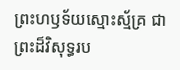ព្រះហឫទ័យស្មោះស្ម័គ្រ ជាព្រះដ៏វិសុទ្ធរប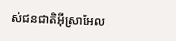ស់ជនជាតិអ៊ីស្រាអែល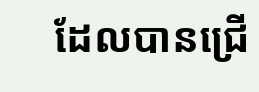ដែលបានជ្រើ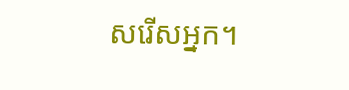សរើសអ្នក។